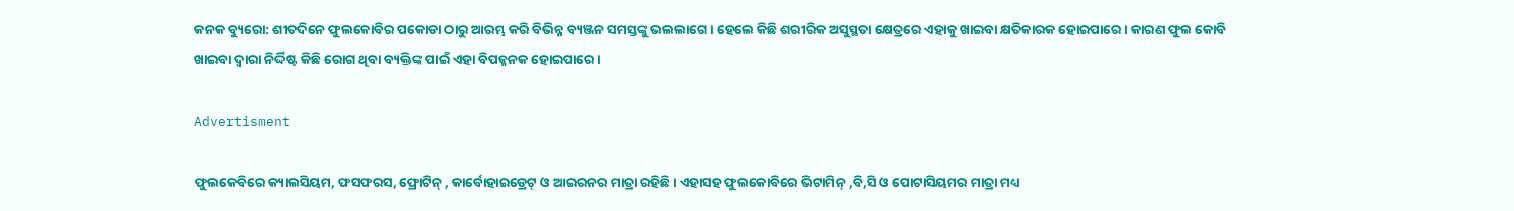କନକ ବ୍ୟୁରୋ: ଶୀତଦିନେ ଫୁଲକୋବିର ପକୋଡା ଠାରୁ ଆରମ୍ଭ କରି ବିଭିନ୍ନ ବ୍ୟଞ୍ଜନ ସମସ୍ତଙ୍କୁ ଭଲଲାଗେ । ହେଲେ କିଛି ଶରୀରିକ ଅସୁସ୍ଥତା କ୍ଷେତ୍ରରେ ଏହାକୁ ଖାଇବା କ୍ଷତିକାରକ ହୋଇପାରେ । କାରଣ ଫୁଲ କୋବି ଖାଇବା ଦ୍ୱାରା ନିର୍ଦ୍ଦିଷ୍ଟ କିଛି ରୋଗ ଥିବା ବ୍ୟକ୍ତିଙ୍କ ପାଇଁ ଏହା ବିପଜ୍ଜନକ ହୋଇପାରେ ।

Advertisment

ଫୁଲକେବିରେ କ୍ୟାଲସିୟମ, ଫସଫରସ, ଫ୍ରୋଟିନ୍ , କାର୍ବୋହାଇଡ୍ରେଟ୍ ଓ ଆଇରନର ମାତ୍ରା ରହିଛି । ଏହାସହ ଫୁଲକୋବିରେ ଭିଟାମିନ୍ ,ବି,ସି ଓ ପୋଟାସିୟମର ମାତ୍ରା ମଧ୍ୟ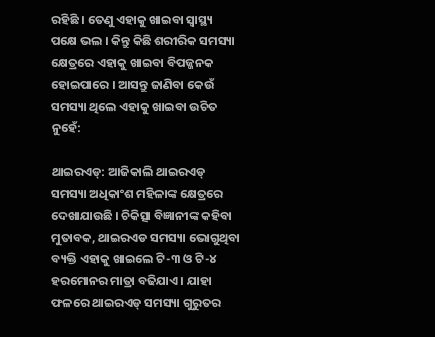ରହିଛି । ତେଣୁ ଏହାକୁ ଖାଇବା ସ୍ୱାସ୍ଥ୍ୟ ପକ୍ଷେ ଭଲ । କିନ୍ତୁ କିଛି ଶରୀରିକ ସମସ୍ୟା କ୍ଷେତ୍ରରେ ଏହାକୁ ଖାଇବା ବିପଜ୍ଜନକ ହୋଇପାରେ । ଆସନ୍ତୁ ଜାଣିବା କେଉଁ ସମସ୍ୟା ଥିଲେ ଏହାକୁ ଖାଇବା ଉଚିତ ନୁହେଁ:

ଥାଇରଏଡ୍: ଆଜିକାଲି ଥାଇରଏଡ୍ ସମସ୍ୟା ଅଧିକାଂଶ ମହିଳାଙ୍କ କ୍ଷେତ୍ରରେ ଦେଖାଯାଉଛି । ଚିକିତ୍ସା ବିଜ୍ଞାନୀଙ୍କ କହିବା ମୁତାବକ, ଥାଇରଏଡ ସମସ୍ୟା ଭୋଗୁଥିବା ବ୍ୟକ୍ତି ଏହାକୁ ଖାଇଲେ ଟି-୩ ଓ ଟି-୪ ହରମୋନର ମାତ୍ରା ବଢିଯାଏ । ଯାହା ଫଳରେ ଥାଇରଏଡ୍ ସମସ୍ୟା ଗୁରୁତର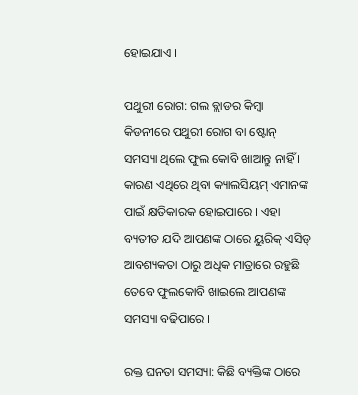ହୋଇଯାଏ ।

ପଥୁରୀ ରୋଗ: ଗଲ ବ୍ଲାଡର କିମ୍ବା କିଡନୀରେ ପଥୁରୀ ରୋଗ ବା ଷ୍ଟୋନ୍ ସମସ୍ୟା ଥିଲେ ଫୁଲ କୋବି ଖାଆନ୍ତୁ ନାହିଁ । କାରଣ ଏଥିରେ ଥିବା କ୍ୟାଲସିୟମ୍ ଏମାନଙ୍କ ପାଇଁ କ୍ଷତିକାରକ ହୋଇପାରେ । ଏହା ବ୍ୟତୀତ ଯଦି ଆପଣଙ୍କ ଠାରେ ୟୁରିକ୍ ଏସିଡ୍ ଆବଶ୍ୟକତା ଠାରୁ ଅଧିକ ମାତ୍ରାରେ ରହୁଛି ତେବେ ଫୁଲକୋବି ଖାଇଲେ ଆପଣଙ୍କ ସମସ୍ୟା ବଢିପାରେ ।

ରକ୍ତ ଘନତା ସମସ୍ୟା: କିଛି ବ୍ୟକ୍ତିଙ୍କ ଠାରେ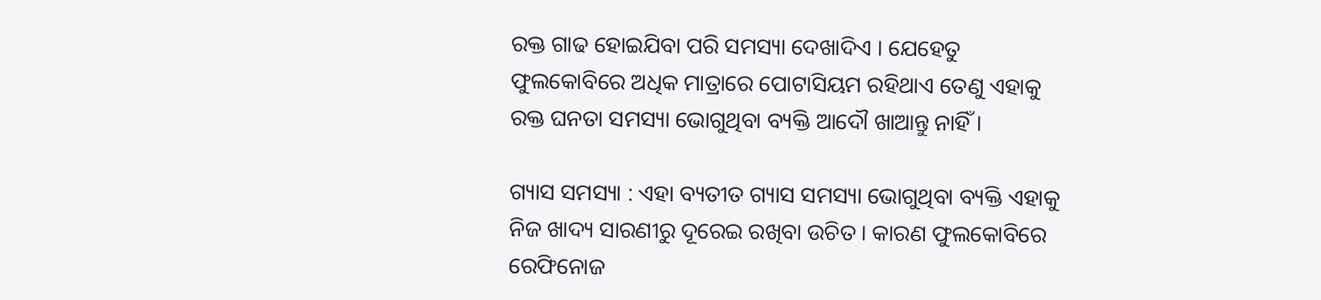ରକ୍ତ ଗାଢ ହୋଇଯିବା ପରି ସମସ୍ୟା ଦେଖାଦିଏ । ଯେହେତୁ ଫୁଲକୋବିରେ ଅଧିକ ମାତ୍ରାରେ ପୋଟାସିୟମ ରହିଥାଏ ତେଣୁ ଏହାକୁ ରକ୍ତ ଘନତା ସମସ୍ୟା ଭୋଗୁଥିବା ବ୍ୟକ୍ତି ଆଦୌ ଖାଆନ୍ତୁ ନାହିଁ ।

ଗ୍ୟାସ ସମସ୍ୟା : ଏହା ବ୍ୟତୀତ ଗ୍ୟାସ ସମସ୍ୟା ଭୋଗୁଥିବା ବ୍ୟକ୍ତି ଏହାକୁ ନିଜ ଖାଦ୍ୟ ସାରଣୀରୁ ଦୂରେଇ ରଖିବା ଉଚିତ । କାରଣ ଫୁଲକୋବିରେ ରେଫିନୋଜ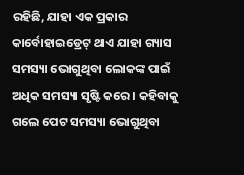ରହିଛି, ଯାହା ଏକ ପ୍ରକାର କାର୍ବୋହାଇଡ୍ରେଟ୍ ଥାଏ ଯାହା ଗ୍ୟାସ ସମସ୍ୟା ଭୋଗୁଥିବା ଲୋକଙ୍କ ପାଇଁ ଅଧିକ ସମସ୍ୟା ସୃଷ୍ଟି କରେ । କହିବାକୁ ଗଲେ ପେଟ ସମସ୍ୟା ଭୋଗୁଥିବା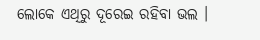ଲୋକେ ଏଥିରୁ ଦୂରେଇ ରହିବା ଭଲ ।